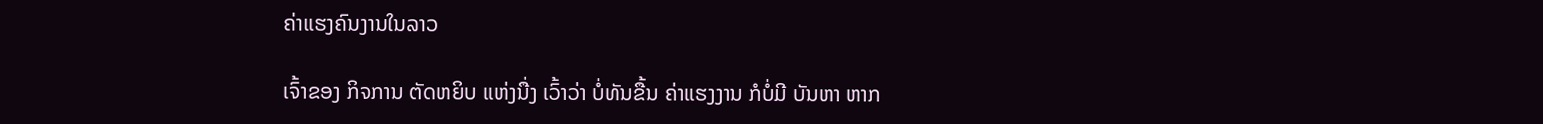ຄ່າແຮງຄົນງານໃນລາວ

ເຈົ້າຂອງ ກິຈການ ຕັດຫຍິບ ແຫ່ງນື່ງ ເວົ້າວ່າ ບໍ່ທັນຂື້ນ ຄ່າແຮງງານ ກໍບໍ່ມີ ບັນຫາ ຫາກ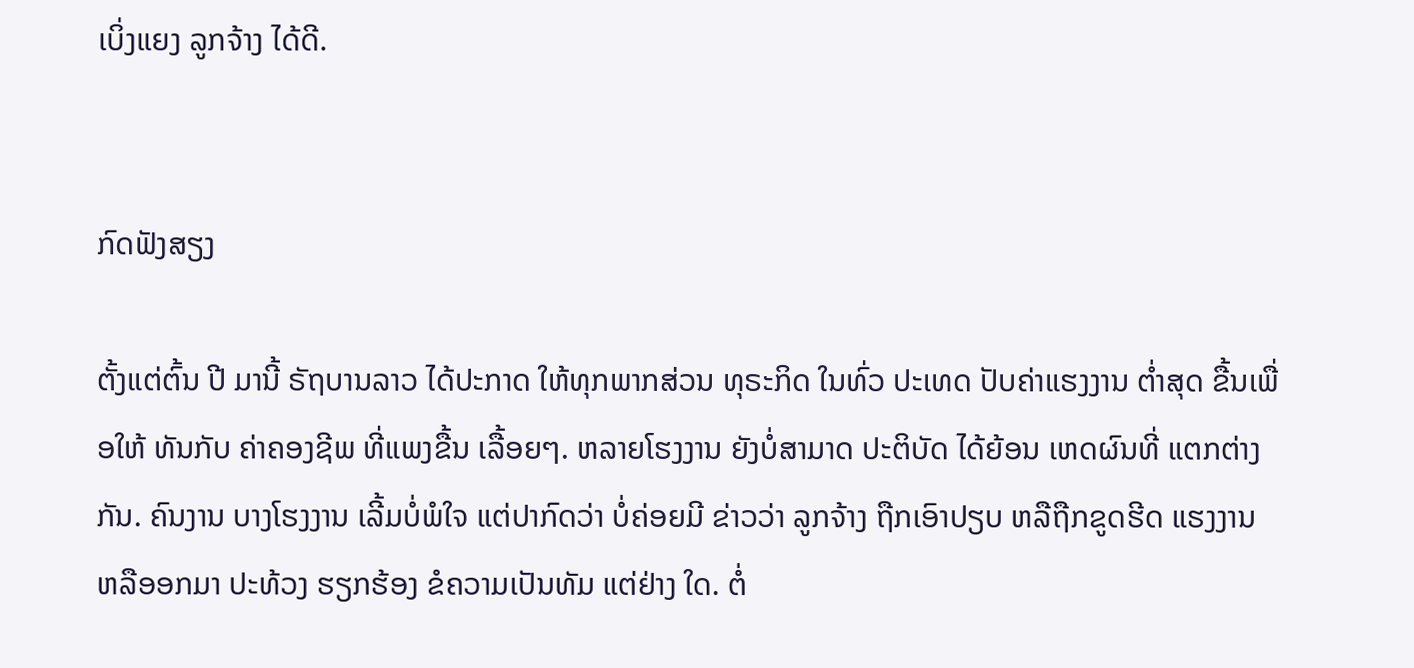ເບິ່ງແຍງ ລູກຈ້າງ ໄດ້ດີ.


ກົດຟັງສຽງ

ຕັ້ງແຕ່ຕົ້ນ ປີ ມານີ້ ຣັຖບານລາວ ໄດ້ປະກາດ ໃຫ້ທຸກພາກສ່ວນ ທຸຣະກິດ ໃນທົ່ວ ປະເທດ ປັບຄ່າແຮງງານ ຕໍ່າສຸດ ຂື້ນເພື່ອໃຫ້ ທັນກັບ ຄ່າຄອງຊີພ ທີ່ແພງຂື້ນ ເລື້ອຍໆ. ຫລາຍໂຮງງານ ຍັງບໍ່ສາມາດ ປະຕິບັດ ໄດ້ຍ້ອນ ເຫດຜົນທີ່ ແຕກຕ່າງກັນ. ຄົນງານ ບາງໂຮງງານ ເລີ້ມບໍ່ພໍໃຈ ແຕ່ປາກົດວ່າ ບໍ່ຄ່ອຍມີ ຂ່າວວ່າ ລູກຈ້າງ ຖືກເອົາປຽບ ຫລືຖືກຂູດຮີດ ແຮງງານ ຫລືອອກມາ ປະທ້ວງ ຮຽກຮ້ອງ ຂໍຄວາມເປັນທັມ ແຕ່ຢ່າງ ໃດ. ຕໍ່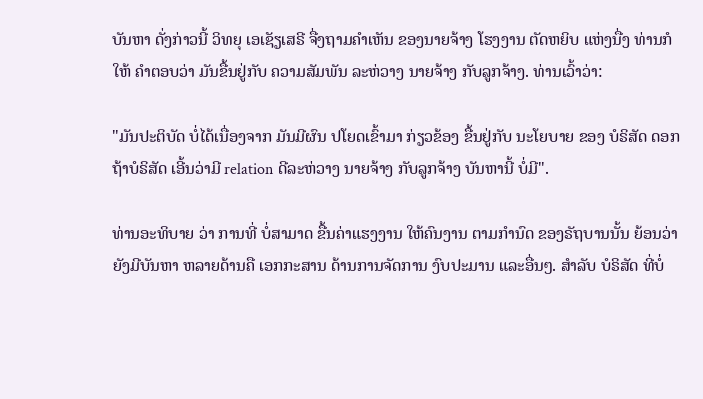ບັນຫາ ດັ່ງກ່າວນີ້ ວິທຍຸ ເອເຊັຽເສຣີ ຈື່ງຖາມຄໍາເຫັນ ຂອງນາຍຈ້າງ ໂຮງງານ ຕັດຫຍິບ ແຫ່ງນື່ງ ທ່ານກໍໃຫ້ ຄໍາຕອບວ່າ ມັນຂື້ນຢູ່ກັບ ຄວາມສັມພັນ ລະຫ່ວາງ ນາຍຈ້າງ ກັບລູກຈ້າງ. ທ່ານເວົ້າວ່າ:

"ມັນປະຕິບັດ ບໍ່ໄດ້ເນື່ອງຈາກ ມັນມີຜົນ ປໂຍດເຂົ້າມາ ກ່ຽວຂ້ອງ ຂື້ນຢູ່ກັບ ນະໂຍບາຍ ຂອງ ບໍຣິສັດ ດອກ ຖ້າບໍຣິສັດ ເອີ້ນວ່າມີ relation ດີລະຫ່ວາງ ນາຍຈ້າງ ກັບລູກຈ້າງ ບັນຫານີ້ ບໍ່ມີ".

ທ່ານອະທິບາຍ ວ່າ ການທີ່ ບໍ່ສາມາດ ຂື້ນຄ່າແຮງງານ ໃຫ້ຄົນງານ ຕາມກໍານົດ ຂອງຣັຖບານນັ້ນ ຍ້ອນວ່າ ຍັງມີບັນຫາ ຫລາຍດ້ານຄື ເອກກະສານ ດ້ານການຈັດການ ງົບປະມານ ແລະອື່ນໆ. ສໍາລັບ ບໍຣິສັດ ທີ່ບໍ່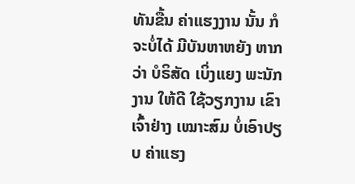ທັນຂື້ນ ຄ່າແຮງງານ ນັ້ນ ກໍຈະບໍ່ໄດ້ ມີບັນຫາຫຍັງ ຫາກວ່າ ບໍຣິສັດ ເບິ່ງແຍງ ພະນັກງານ ໃຫ້ດີ ໃຊ້ວຽກງານ ເຂົາເຈົ້າຢ່າງ ເໝາະສົມ ບໍ່ເອົາປຽບ ຄ່າແຮງ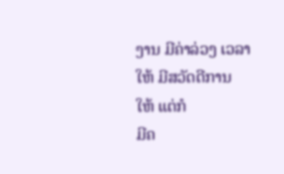ງານ ມີຄ່າລ່ວງ ເວລາໃຫ້ ມີສວັດດີການ ໃຫ້ ແຕ່ກໍ
ມີຄ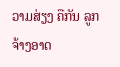ວາມສ່ຽງ ຄືກັນ ລູກຈ້າງອາດ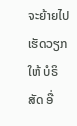ຈະຍ້າຍໄປ ເຮັດວຽກ ໃຫ້ ບໍຣິສັດ ອື່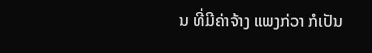ນ ທີ່ມີຄ່າຈ້າງ ແພງກ່ວາ ກໍເປັນ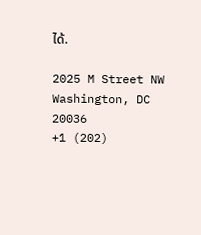ໄດ້.

2025 M Street NW
Washington, DC 20036
+1 (202)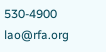530-4900
lao@rfa.org